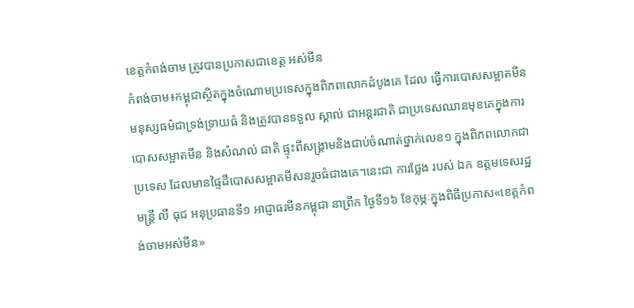ខេត្តកំពង់ចាម ត្រូវបានប្រកាសជាខេត្ត អស់មីន
កំពង់ចាម៖កម្ពុជាស្ថិតក្នុងចំណោមប្រទេសក្នុងពិភពលោកដំបូងគេ ដែល ធ្វើការបោសសម្អាតមីនមនុស្សធម៌ជាទ្រង់ទ្រាយធំ និងត្រូវបានទទួល ស្គាល់ ជាអន្តរជាតិ ជាប្រទេសឈានមុខគេក្នុងការបោសសម្អាតមីន និងសំណល់ ជាតិ ផ្ទុះពីសង្គ្រាមនិងជាប់ចំណាត់ថ្នាក់លេខ១ ក្នុងពិភពលោកជាប្រទេស ដែលមានផ្ទៃដីបោសសម្អាតមីសនរួចធំជាងគេ។នេះជា ការថ្លែង របស់ ឯក ឧត្តមទេសរដ្ឋមន្រ្តី លី ធុជ អនុប្រធានទី១ អាជ្ញាធរមីនកម្ពុជា នាព្រឹក ថ្ងៃទី១៦ ខែកុម្ភៈក្នុងពិធីប្រកាស«ខេត្តកំពង់ចាមអស់មីន»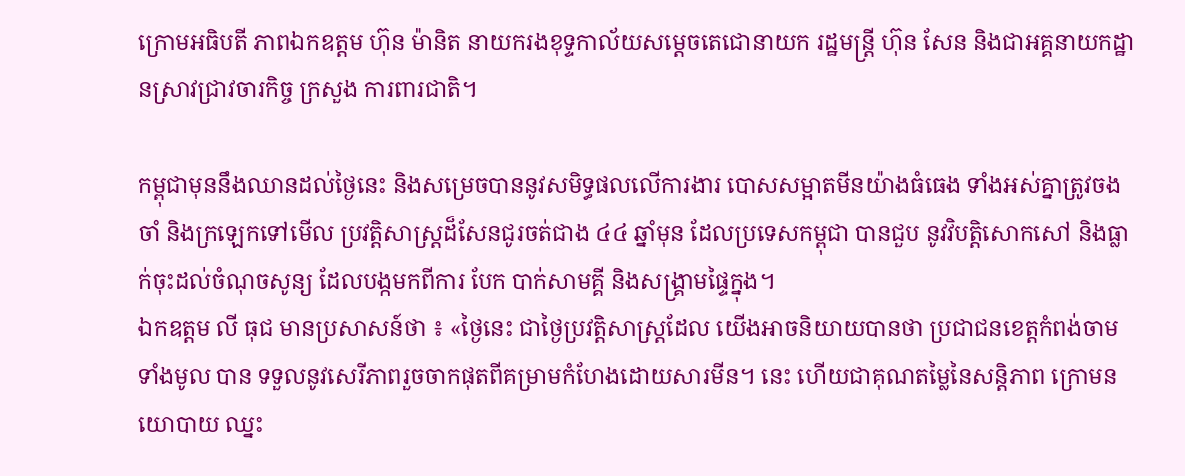ក្រោមអធិបតី ភាពឯកឧត្តម ហ៊ុន ម៉ានិត នាយករងខុទ្ទកាល័យសម្ដេចតេជោនាយក រដ្ឋមន្រ្តី ហ៊ុន សែន និងជាអគ្គនាយកដ្ឋានស្រាវជ្រាវចារកិច្ច ក្រសួង ការពារជាតិ។

កម្ពុជាមុននឹងឈានដល់ថ្ងៃនេះ និងសម្រេចបាននូវសមិទ្ធផលលើការងារ បោសសម្អាតមីនយ៉ាងធំធេង ទាំងអស់គ្នាត្រូវចងចាំ និងក្រឡេកទៅមើល ប្រវត្តិសាស្រ្តដ៏សែនជូរចត់ជាង ៤៤ ឆ្នាំមុន ដែលប្រទេសកម្ពុជា បានជួប នូវវិបត្តិសោកសៅ និងធ្លាក់ចុះដល់ចំណុចសូន្យ ដែលបង្កមកពីការ បែក បាក់សាមគ្គី និងសង្រ្គាមផ្ទៃក្នុង។
ឯកឧត្តម លី ធុជ មានប្រសាសន៍ថា ៖ «ថ្ងៃនេះ ជាថ្ងៃប្រវត្តិសាស្រ្តដែល យើងអាចនិយាយបានថា ប្រជាជនខេត្តកំពង់ចាមទាំងមូល បាន ទទួលនូវសេរីភាពរួចចាកផុតពីគម្រាមកំហែងដោយសារមីន។ នេះ ហើយជាគុណតម្លៃនៃសន្តិភាព ក្រោមនយោបាយ ឈ្នះ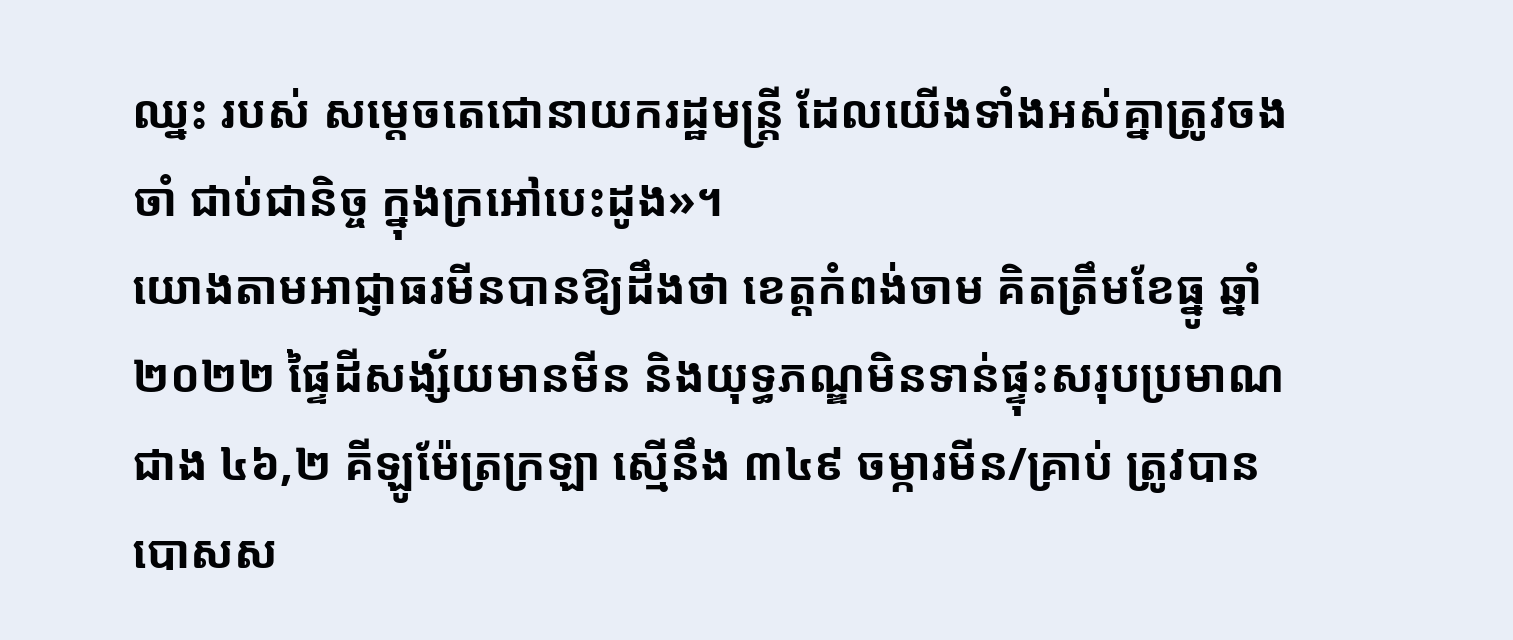ឈ្នះ របស់ សម្តេចតេជោនាយករដ្ឋមន្រ្តី ដែលយើងទាំងអស់គ្នាត្រូវចងចាំ ជាប់ជានិច្ច ក្នុងក្រអៅបេះដូង»។
យោងតាមអាជ្ញាធរមីនបានឱ្យដឹងថា ខេត្តកំពង់ចាម គិតត្រឹមខែធ្នូ ឆ្នាំ២០២២ ផ្ទៃដីសង្ស័យមានមីន និងយុទ្ធភណ្ឌមិនទាន់ផ្ទុះសរុបប្រមាណ ជាង ៤៦,២ គីឡូម៉ែត្រក្រឡា ស្មើនឹង ៣៤៩ ចម្ការមីន/គ្រាប់ ត្រូវបាន បោសស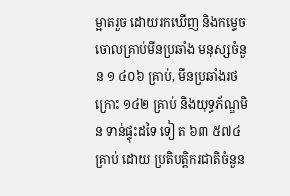ម្អាតរួច ដោយរកឃើញ និងកម្ទេចចោលគ្រាប់មីនប្រឆាំង មនុស្សចំនួន ១ ៤០៦ គ្រាប់, មីនប្រឆាំងរថក្រោះ ១៤២ គ្រាប់ និងយុទ្ធភ័ណ្ឌមិន ទាន់ផ្ទុះដទៃ ទៀ ត ៦៣ ៥៧៤ គ្រាប់ ដោយ ប្រតិបត្តិករជាតិចំនួន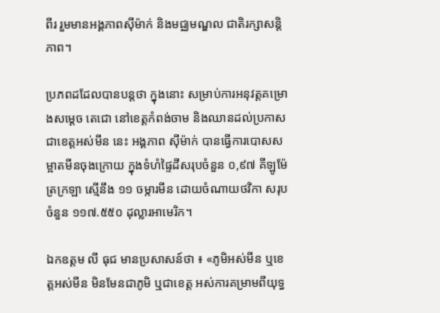ពីរ រួមមានអង្គភាពស៊ីម៉ាក់ និងមជ្ឈមណ្ឌល ជាតិរក្សាសន្តិភាព។

ប្រភពដដែលបានបន្តថា ក្នុងនោះ សម្រាប់ការអនុវត្តគម្រោងសម្តេច តេជោ នៅខេត្តកំពង់ចាម និងឈានដល់ប្រកាសជាខេត្តអស់មីន នេះ អង្គភាព ស៊ីម៉ាក់ បានធ្វើការបោសសម្អាតមីនចុងក្រោយ ក្នុងទំហំផ្ទៃដីសរុបចំនួន ០,៩៧ គីឡូម៉ែត្រក្រឡា ស្មើនឹង ១១ ចម្ការមីន ដោយចំណាយថវិកា សរុបចំនួន ១១៧.៥៥០ ដុល្លារអាមេរិក។

ឯកឧត្តម លី ធុជ មានប្រសាសន៍ថា ៖ «ភូមិអស់មីន ឬខេត្តអស់មីន មិនមែនជាភូមិ ឬជាខេត្ត អស់ការគម្រាមពីយុទ្ធ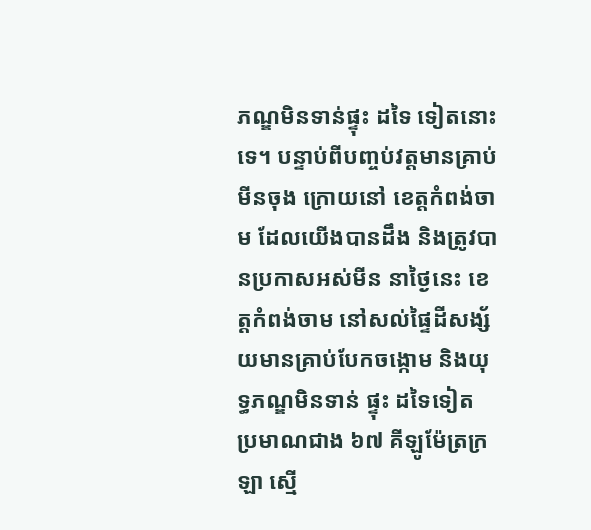ភណ្ឌមិនទាន់ផ្ទុះ ដទៃ ទៀតនោះទេ។ បន្ទាប់ពីបញ្ចប់វត្តមានគ្រាប់មីនចុង ក្រោយនៅ ខេត្តកំពង់ចាម ដែលយើងបានដឹង និងត្រូវបានប្រកាសអស់មីន នាថ្ងៃនេះ ខេត្តកំពង់ចាម នៅសល់ផ្ទៃដីសង្ស័យមានគ្រាប់បែកចង្កោម និងយុទ្ធភណ្ឌមិនទាន់ ផ្ទុះ ដទៃទៀត ប្រមាណជាង ៦៧ គីឡូម៉ែត្រក្រឡា ស្មើ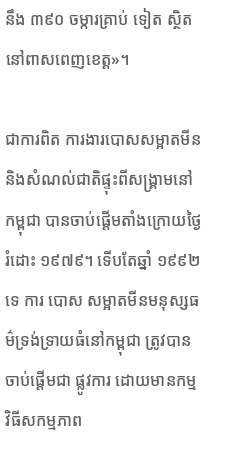នឹង ៣៩០ ចម្ការគ្រាប់ ទៀត ស្ថិតនៅពាសពេញខេត្ត»។

ជាការពិត ការងារបោសសម្អាតមីន និងសំណល់ជាតិផ្ទុះពីសង្រ្គាមនៅកម្ពុជា បានចាប់ផ្តើមតាំងក្រោយថ្ងៃរំដោះ ១៩៧៩។ ទើបតែឆ្នាំ ១៩៩២ ទេ ការ បោស សម្អាតមីនមនុស្សធម៌ទ្រង់ទ្រាយធំនៅកម្ពុជា ត្រូវបានចាប់ផ្តើមជា ផ្លូវការ ដោយមានកម្មវិធីសកម្មភាព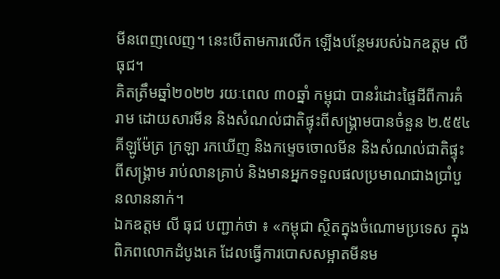មីនពេញលេញ។ នេះបើតាមការលើក ឡើងបន្ថែមរបស់ឯកឧត្តម លី ធុជ។
គិតត្រឹមឆ្នាំ២០២២ រយៈពេល ៣០ឆ្នាំ កម្ពុជា បានរំដោះផ្ទៃដីពីការគំរាម ដោយសារមីន និងសំណល់ជាតិផ្ទុះពីសង្រ្គាមបានចំនួន ២.៥៥៤ គីឡូម៉ែត្រ ក្រឡា រកឃើញ និងកម្ទេចចោលមីន និងសំណល់ជាតិផ្ទុះពីសង្គ្រាម រាប់លានគ្រាប់ និងមានអ្នកទទួលផលប្រមាណជាងប្រាំបួនលាននាក់។
ឯកឧត្តម លី ធុជ បញ្ជាក់ថា ៖ «កម្ពុជា ស្ថិតក្នុងចំណោមប្រទេស ក្នុង ពិភពលោកដំបូងគេ ដែលធ្វើការបោសសម្អាតមីនម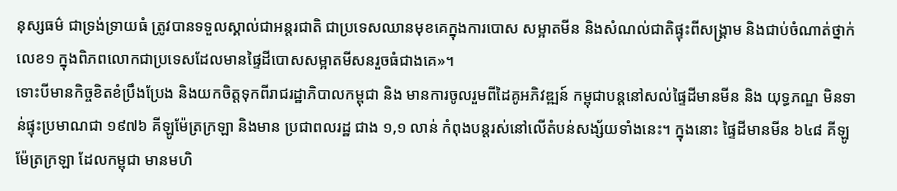នុស្សធម៌ ជាទ្រង់ទ្រាយធំ ត្រូវបានទទួលស្គាល់ជាអន្តរជាតិ ជាប្រទេសឈានមុខគេក្នុងការបោស សម្អាតមីន និងសំណល់ជាតិផ្ទុះពីសង្គ្រាម និងជាប់ចំណាត់ថ្នាក់លេខ១ ក្នុងពិភពលោកជាប្រទេសដែលមានផ្ទៃដីបោសសម្អាតមីសនរួចធំជាងគេ»។
ទោះបីមានកិច្ចខិតខំប្រឹងប្រែង និងយកចិត្តទុកពីរាជរដ្ឋាភិបាលកម្ពុជា និង មានការចូលរួមពីដៃគូអភិវឌ្ឍន៍ កម្ពុជាបន្តនៅសល់ផ្ទៃដីមានមីន និង យុទ្ធភណ្ឌ មិនទាន់ផ្ទុះប្រមាណជា ១៩៧៦ គីឡូម៉ែត្រក្រឡា និងមាន ប្រជាពលរដ្ឋ ជាង ១,១ លាន់ កំពុងបន្តរស់នៅលើតំបន់សង្ស័យទាំងនេះ។ ក្នុងនោះ ផ្ទៃដីមានមីន ៦៤៨ គីឡូម៉ែត្រក្រឡា ដែលកម្ពុជា មានមហិ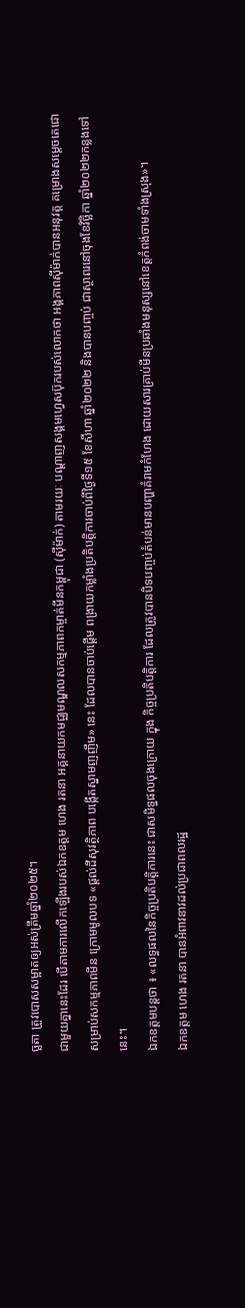ច្ឆតា ត្រូវបោសសម្អាតឲ្យអស់ត្រឹមឆ្នាំ២០២៥។
ជាមួយគ្នានេះដែរ បើតាមការលើកឡើងរបស់ឯកឧត្តម ហេង រតនា អគ្គនាយកមជ្ឈមណ្ឌលសកម្មភាពកម្ចាត់មីនកម្ពុជា (ស៊ីម៉ាក់) តាមរយៈ បណ្តាញសង្គមហ្វេសប៊ុករបស់លោកថា អង្គភាពស៊ីម៉ាក់បានអនុវត្ត គម្រោងសម្តេចតេជោសម្រាប់សកម្មភាពមីន ក្រោមមូលបទ «ផ្តល់ដីសុវត្ថិភាព បង្កើតស្នាមញញឹម» នេះ ដែលបានចាប់ផ្ដើម ពង្រាយកម្លាំងប្រតិបត្តិការចាប់ពីថ្ងៃទី១៥ ខែសីហា ឆ្នាំ២០២២ និងបានបញ្ចប់ ជាស្ថាពរនៅចុងខែវិច្ឆិកា ឆ្នាំ២០២២កន្លងទៅនេះ។
ឯកឧត្តមបន្តថា ៖ «លទ្ធផលនៃកិច្ចប្រតិបត្តិការនេះ ជាសមិទ្ធផលចុងក្រោយ ក្នុង កិច្ចប្រតិបត្តិការ ដែលត្រូវបានបិទបញ្ចប់តំបន់មានបញ្ហាគំរាមកំហែង ដោយសារគ្រាប់មីនប្រឆាំងមនុស្សនៅខេត្តកំពង់ចាមទាំងស្រុង»។
ឯកឧត្តម ហេង រតនា បានអំពាវនាវដល់ប្រជាពលរដ្ឋ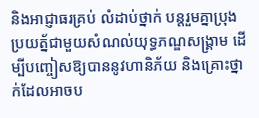និងអាជ្ញាធរគ្រប់ លំដាប់ថ្នាក់ បន្តរួមគ្នាប្រុងប្រយត្ន័ជាមួយសំណល់យុទ្ធភណ្ឌសង្គ្រាម ដើម្បីបញ្ចៀសឱ្យបាននូវហានិភ័យ និងគ្រោះថ្នាក់ដែលអាចប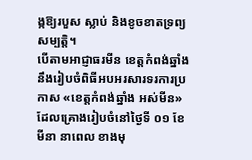ង្កឱ្យរបួស ស្លាប់ និងខូចខាតទ្រព្យសម្បតិ្ត។
បើតាមអាជ្ញាធរមីន ខេត្តកំពង់ឆ្នាំងនឹងរៀបចំពិធីអបអរសារទរការប្រកាស «ខេត្តកំពង់ឆ្នាំង អស់មីន» ដែលគ្រោងរៀបចំនៅថ្ងៃទី ០១ ខែមីនា នាពេល ខាងមុ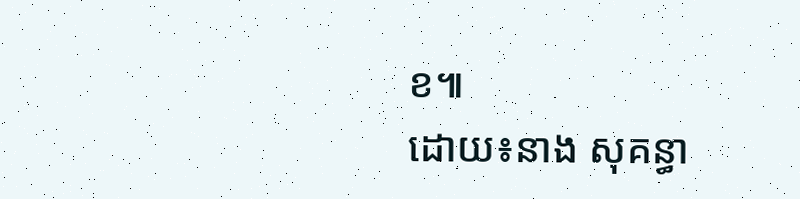ខ៕
ដោយ៖នាង សុគន្ធា